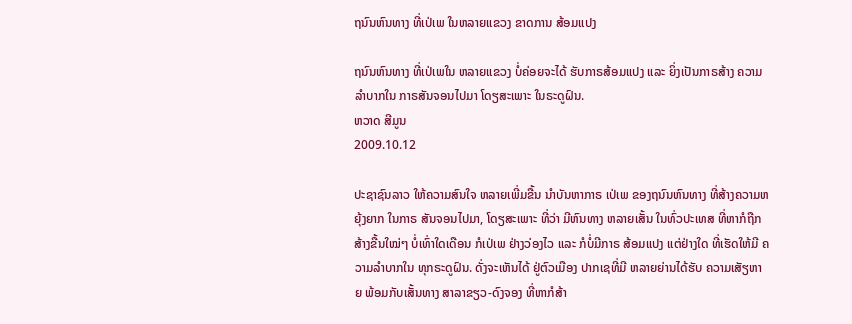ຖນົນຫົນທາງ ທີ່ເປ່ເພ ໃນຫລາຍແຂວງ ຂາດການ ສ້ອມແປງ

ຖນົນຫົນທາງ ທີ່ເປ່ເພໃນ ຫລາຍແຂວງ ບໍ່ຄ່ອຍຈະໄດ້ ຮັບກາຣສ້ອມແປງ ແລະ ຍິ່ງເປັນກາຣສ້າງ ຄວາມລຳບາກໃນ ກາຣສັນຈອນໄປມາ ໂດຽສະເພາະ ໃນຣະດູຝົນ.
ຫວາດ ສີມູນ
2009.10.12

ປະຊາຊົນລາວ ໃຫ້ຄວາມສົນໃຈ ຫລາຍເພີ່ມຂື້ນ ນຳບັນຫາກາຣ ເປ່ເພ ຂອງຖນົນຫົນທາງ ທີ່ສ້າງຄວາມຫຍຸ້ງຍາກ ໃນກາຣ ສັນຈອນໄປມາ, ໂດຽສະເພາະ ທີ່ວ່າ ມີຫົນທາງ ຫລາຍເສັ້ນ ໃນທົ່ວປະເທສ ທີ່ຫາກໍຖືກ ສ້າງຂື້ນໃໝ່ໆ ບໍ່ເທົ່າໃດເດືອນ ກໍເປ່ເພ ຢ່າງວ່ອງໄວ ແລະ ກໍບໍ່ມີກາຣ ສ້ອມແປງ ແຕ່ຢ່າງໃດ ທີ່ເຮັດໃຫ້ມີ ຄວາມລຳບາກໃນ ທຸກຣະດູຝົນ. ດັ່ງຈະເຫັນໄດ້ ຢູ່ຕົວເມືອງ ປາກເຊທີ່ມີ ຫລາຍຍ່ານໄດ້ຮັບ ຄວາມເສັຽຫາຍ ພ້ອມກັບເສັ້ນທາງ ສາລາຂຽວ-ດົງຈອງ ທີ່ຫາກໍສ້າ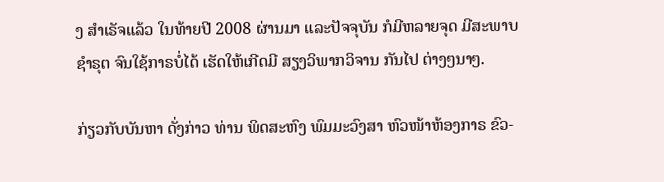ງ ສຳເຣັຈແລ້ວ ໃນທ້າຍປີ 2008 ຜ່ານມາ ແລະປັຈຈຸບັນ ກໍມີຫລາຍຈຸດ ມີສະພາບ ຊຳຣຸຕ ຈົນໃຊ້ກາຣບໍ່ໄດ້ ເຮັດໃຫ້ເກີດມີ ສຽງວິພາກວິຈານ ກັນໄປ ຕ່າງໆນາໆ.

ກ່ຽວກັບບັນຫາ ດັ່ງກ່າວ ທ່ານ ພິດສະຫົງ ພົມມະວົງສາ ຫົວໜ້າຫ້ອງກາຣ ຂົວ-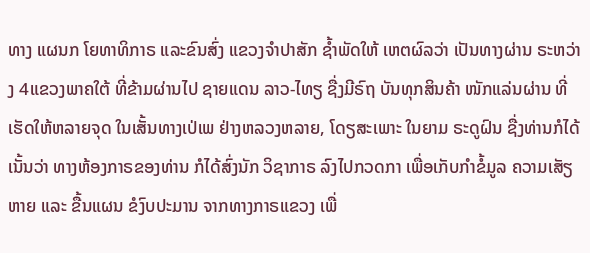ທາງ ແຜນກ ໂຍທາທິກາຣ ແລະຂົນສົ່ງ ແຂວງຈຳປາສັກ ຊ້ຳພັດໃຫ້ ເຫຕຜົລວ່າ ເປັນທາງຜ່ານ ຣະຫວ່າງ 4ແຂວງພາຄໃຕ້ ທີ່ຂ້າມຜ່ານໄປ ຊາຍແດນ ລາວ-ໄທຽ ຊື່ງມີຣົຖ ບັນທຸກສິນຄ້າ ໜັກແລ່ນຜ່ານ ທີ່ເຮັດໃຫ້ຫລາຍຈຸດ ໃນເສັ້ນທາງເປ່ເພ ຢ່າງຫລວງຫລາຍ, ໂດຽສະເພາະ ໃນຍາມ ຣະດູຝົນ ຊື່ງທ່ານກໍໄດ້ ເນັ້ນວ່າ ທາງຫ້ອງກາຣຂອງທ່ານ ກໍໄດ້ສົ່ງນັກ ວິຊາກາຣ ລົງໄປກວດກາ ເພື່ອເກັບກຳຂໍ້ມູລ ຄວາມເສັຽຫາຍ ແລະ ຂື້ນແຜນ ຂໍງົບປະມານ ຈາກທາງກາຣແຂວງ ເພື່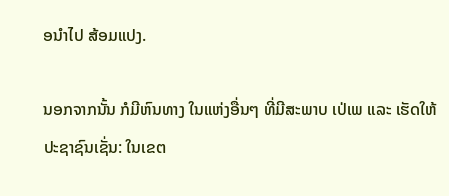ອນຳໄປ ສ້ອມແປງ.

ນອກຈາກນັ້ນ ກໍມີຫົນທາງ ໃນແຫ່ງອື່ນໆ ທີ່ມີສະພາບ ເປ່ເພ ແລະ ເຮັດໃຫ້ ປະຊາຊົນເຊັ່ນ: ໃນເຂຕ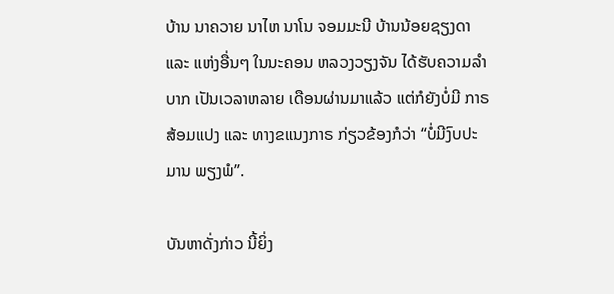ບ້ານ ນາຄວາຍ ນາໄຫ ນາໂນ ຈອມມະນີ ບ້ານນ້ອຍຊຽງດາ ແລະ ແຫ່ງອື່ນໆ ໃນນະຄອນ ຫລວງວຽງຈັນ ໄດ້ຮັບຄວາມລຳບາກ ເປັນເວລາຫລາຍ ເດືອນຜ່ານມາແລ້ວ ແຕ່ກໍຍັງບໍ່ມີ ກາຣສ້ອມແປງ ແລະ ທາງຂແນງກາຣ ກ່ຽວຂ້ອງກໍວ່າ “ບໍ່ມີງົບປະມານ ພຽງພໍ”.

ບັນຫາດັ່ງກ່າວ ນີ້ຍິ່ງ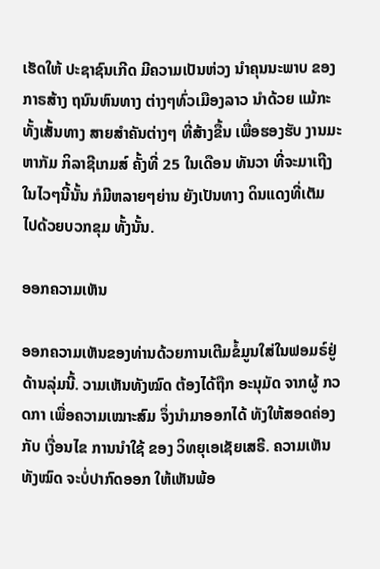ເຮັດໃຫ້ ປະຊາຊົນເກີດ ມີຄວາມເປັນຫ່ວງ ນຳຄຸນນະພາບ ຂອງກາຣສ້າງ ຖນົນຫົນທາງ ຕ່າງໆທົ່ວເມືອງລາວ ນຳດ້ວຍ ແມ້ກະທັ້ງເສັ້ນທາງ ສາຍສຳຄັນຕ່າງໆ ທີ່ສ້າງຂື້ນ ເພື່ອຮອງຮັບ ງານມະຫາກັມ ກິລາຊີເກມສ໌ ຄັ້ງທີ່ 25 ໃນເດືອນ ທັນວາ ທີ່ຈະມາເຖີງ ໃນໄວໆນີ້ນັ້ນ ກໍມີຫລາຍໆຍ່ານ ຍັງເປັນທາງ ດິນແດງທີ່ເຕັມ ໄປດ້ວຍບວກຂຸມ ທັ້ງນັ້ນ.

ອອກຄວາມເຫັນ

ອອກຄວາມເຫັນຂອງທ່ານດ້ວຍການເຕີມຂໍ້ມູນໃສ່ໃນຟອມຣ໌ຢູ່ດ້ານລຸ່ມນີ້. ວາມເຫັນທັງໝົດ ຕ້ອງໄດ້ຖືກ ອະນຸມັດ ຈາກຜູ້ ກວດກາ ເພື່ອຄວາມເໝາະສົມ ຈຶ່ງນໍາມາອອກໄດ້ ທັງໃຫ້ສອດຄ່ອງ ກັບ ເງື່ອນໄຂ ການນຳໃຊ້ ຂອງ ວິທຍຸເອເຊັຍເສຣີ. ຄວາມເຫັນທັງໝົດ ຈະບໍ່ປາກົດອອກ ໃຫ້ເຫັນພ້ອ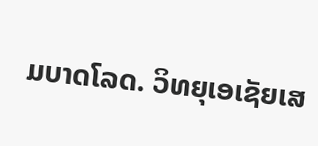ມບາດໂລດ. ວິທຍຸເອເຊັຍເສ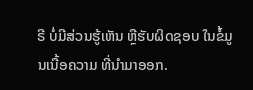ຣີ ບໍ່ມີສ່ວນຮູ້ເຫັນ ຫຼືຮັບຜິດຊອບ ໃນຂໍ້ມູນເນື້ອຄວາມ ທີ່ນໍາມາອອກ.